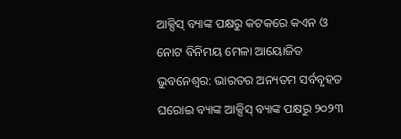ଆକ୍ସିସ୍ ବ୍ୟାଙ୍କ ପକ୍ଷରୁ କଟକରେ କଏନ ଓ ନୋଟ ବିନିମୟ ମେଳା ଆୟୋଜିତ
ଭୁବନେଶ୍ୱର: ଭାରତର ଅନ୍ୟତମ ସର୍ବବୃହତ ଘରୋଇ ବ୍ୟାଙ୍କ ଆକ୍ସିସ୍ ବ୍ୟାଙ୍କ ପକ୍ଷରୁ ୨୦୨୩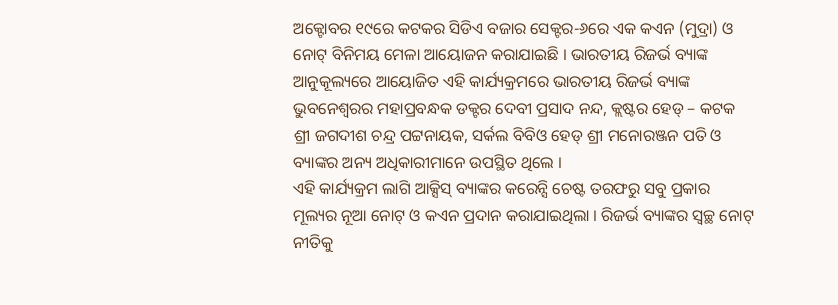ଅକ୍ଟୋବର ୧୯ରେ କଟକର ସିଡିଏ ବଜାର ସେକ୍ଟର-୬ରେ ଏକ କଏନ (ମୁଦ୍ରା) ଓ ନୋଟ୍ ବିନିମୟ ମେଳା ଆୟୋଜନ କରାଯାଇଛି । ଭାରତୀୟ ରିଜର୍ଭ ବ୍ୟାଙ୍କ ଆନୁକୂଲ୍ୟରେ ଆୟୋଜିତ ଏହି କାର୍ଯ୍ୟକ୍ରମରେ ଭାରତୀୟ ରିଜର୍ଭ ବ୍ୟାଙ୍କ ଭୁବନେଶ୍ୱରର ମହାପ୍ରବନ୍ଧକ ଡକ୍ଟର ଦେବୀ ପ୍ରସାଦ ନନ୍ଦ, କ୍ଲଷ୍ଟର ହେଡ୍ – କଟକ ଶ୍ରୀ ଜଗଦୀଶ ଚନ୍ଦ୍ର ପଟ୍ଟନାୟକ, ସର୍କଲ ବିବିଓ ହେଡ୍ ଶ୍ରୀ ମନୋରଞ୍ଜନ ପତି ଓ ବ୍ୟାଙ୍କର ଅନ୍ୟ ଅଧିକାରୀମାନେ ଉପସ୍ଥିତ ଥିଲେ ।
ଏହି କାର୍ଯ୍ୟକ୍ରମ ଲାଗି ଆକ୍ସିସ୍ ବ୍ୟାଙ୍କର କରେନ୍ସି ଚେଷ୍ଟ ତରଫରୁ ସବୁ ପ୍ରକାର ମୂଲ୍ୟର ନୂଆ ନୋଟ୍ ଓ କଏନ ପ୍ରଦାନ କରାଯାଇଥିଲା । ରିଜର୍ଭ ବ୍ୟାଙ୍କର ସ୍ୱଚ୍ଛ ନୋଟ୍ ନୀତିକୁ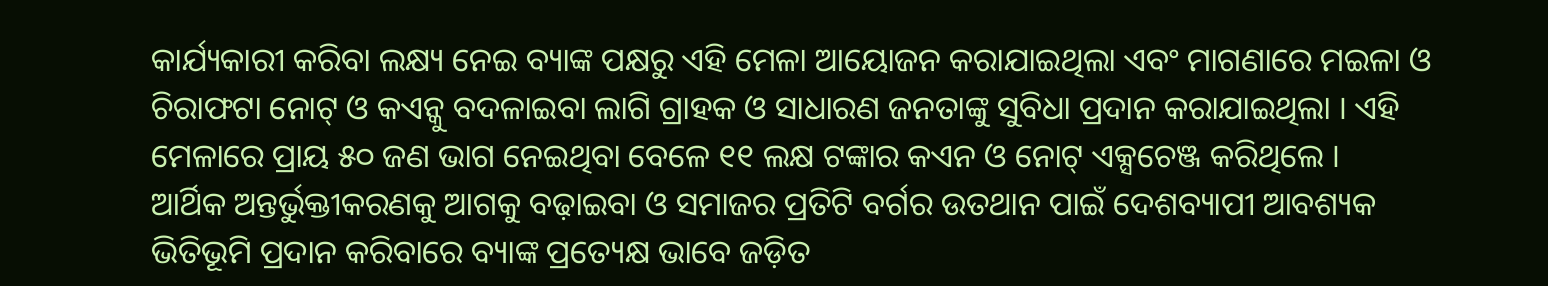କାର୍ଯ୍ୟକାରୀ କରିବା ଲକ୍ଷ୍ୟ ନେଇ ବ୍ୟାଙ୍କ ପକ୍ଷରୁ ଏହି ମେଳା ଆୟୋଜନ କରାଯାଇଥିଲା ଏବଂ ମାଗଣାରେ ମଇଳା ଓ ଚିରାଫଟା ନୋଟ୍ ଓ କଏନ୍କୁ ବଦଳାଇବା ଲାଗି ଗ୍ରାହକ ଓ ସାଧାରଣ ଜନତାଙ୍କୁ ସୁବିଧା ପ୍ରଦାନ କରାଯାଇଥିଲା । ଏହି ମେଳାରେ ପ୍ରାୟ ୫୦ ଜଣ ଭାଗ ନେଇଥିବା ବେଳେ ୧୧ ଲକ୍ଷ ଟଙ୍କାର କଏନ ଓ ନୋଟ୍ ଏକ୍ସଚେଞ୍ଜ କରିଥିଲେ ।
ଆର୍ଥିକ ଅନ୍ତର୍ଭୁକ୍ତୀକରଣକୁ ଆଗକୁ ବଢ଼ାଇବା ଓ ସମାଜର ପ୍ରତିଟି ବର୍ଗର ଉତଥାନ ପାଇଁ ଦେଶବ୍ୟାପୀ ଆବଶ୍ୟକ ଭିତିଭୂମି ପ୍ରଦାନ କରିବାରେ ବ୍ୟାଙ୍କ ପ୍ରତ୍ୟେକ୍ଷ ଭାବେ ଜଡ଼ିତ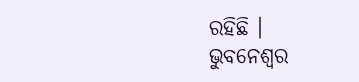ରହିଛି ।
ଭୁବନେଶ୍ୱର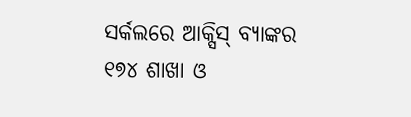ସର୍କଲରେ ଆକ୍ସିସ୍ ବ୍ୟାଙ୍କର ୧୭୪ ଶାଖା ଓ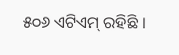୫୦୬ ଏଟିଏମ୍ ରହିଛି ।